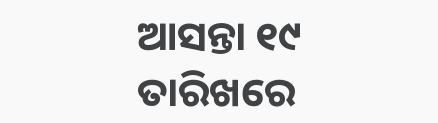ଆସନ୍ତା ୧୯ ତାରିଖରେ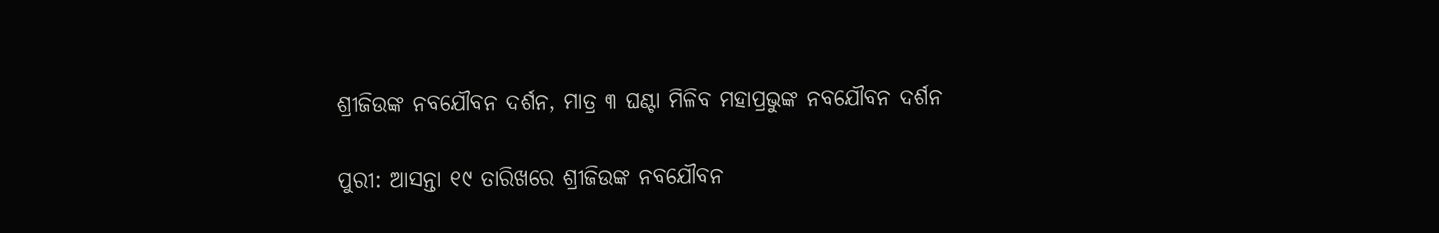ଶ୍ରୀଜିଉଙ୍କ ନବଯୌବନ ଦର୍ଶନ, ମାତ୍ର ୩ ଘଣ୍ଟା ମିଳିବ ମହାପ୍ରଭୁଙ୍କ ନବଯୌବନ ଦର୍ଶନ

ପୁରୀ: ଆସନ୍ତା ୧୯ ତାରିଖରେ ଶ୍ରୀଜିଉଙ୍କ ନବଯୌବନ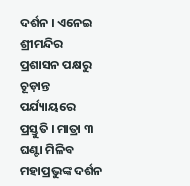ଦର୍ଶନ । ଏନେଇ ଶ୍ରୀମନ୍ଦିର ପ୍ରଶାସନ ପକ୍ଷରୁ ଚୂଡ଼ାନ୍ତ ପର୍ଯ୍ୟାୟରେ ପ୍ରସ୍ତୁତି । ମାତ୍ରା ୩ ଘଣ୍ଟା ମିଳିବ ମହାପ୍ରଭୁଙ୍କ ଦର୍ଶନ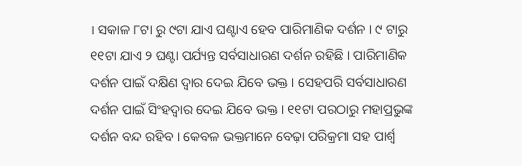। ସକାଳ ୮ଟା ରୁ ୯ଟା ଯାଏ ଘଣ୍ଟାଏ ହେବ ପାରିମାଣିକ ଦର୍ଶନ । ୯ ଟାରୁ ୧୧ଟା ଯାଏ ୨ ଘଣ୍ଟା ପର୍ଯ୍ୟନ୍ତ ସର୍ବସାଧାରଣ ଦର୍ଶନ ରହିଛି । ପାରିମାଣିକ ଦର୍ଶନ ପାଇଁ ଦକ୍ଷିଣ ଦ୍ବାର ଦେଇ ଯିବେ ଭକ୍ତ । ସେହପରି ସର୍ବସାଧାରଣ ଦର୍ଶନ ପାଇଁ ସିଂହଦ୍ବାର ଦେଇ ଯିବେ ଭକ୍ତ । ୧୧ଟା ପରଠାରୁ ମହାପ୍ରଭୁଙ୍କ ଦର୍ଶନ ବନ୍ଦ ରହିବ । କେବଳ ଭକ୍ତମାନେ ବେଢ଼ା ପରିକ୍ରମା ସହ ପାର୍ଶ୍ବ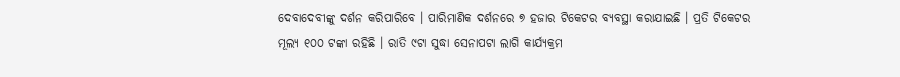ଦେବାଦେବୀଙ୍କୁ ଦର୍ଶନ କରିପାରିବେ । ପାରିମାଣିକ ଦର୍ଶନରେ ୭ ହଜାର ଟିକେଟର ବ୍ୟବସ୍ଥା କରାଯାଇଛି । ପ୍ରତି ଟିକେଟର ମୂଲ୍ୟ ୧୦୦ ଟଙ୍କା ରହିଛି । ରାତି ୯ଟା ସୁଦ୍ଧା ସେନାପଟା ଲାଗି କାର୍ଯ୍ୟକ୍ରମ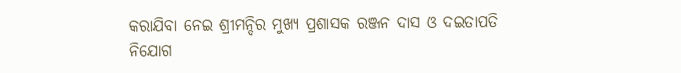କରାଯିବା ନେଇ ଶ୍ରୀମନ୍ଦିର ମୁଖ୍ୟ ପ୍ରଶାସକ ରଞ୍ଜନ ଦାସ ଓ ଦଇତାପତି ନିଯୋଗ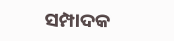ସମ୍ପାଦକ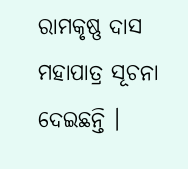ରାମକୃଷ୍ଣ ଦାସ ମହାପାତ୍ର ସୂଚନା ଦେଇଛନ୍ତି ।